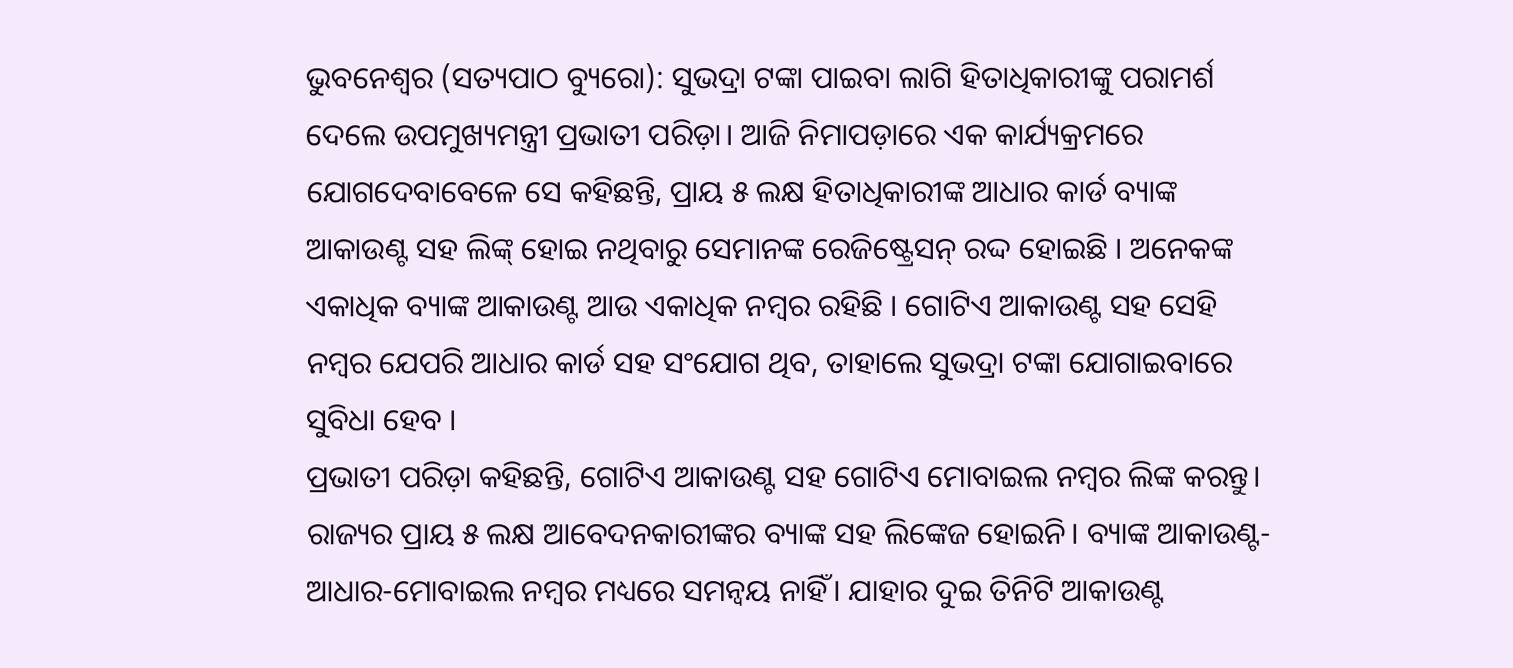ଭୁବନେଶ୍ୱର (ସତ୍ୟପାଠ ବ୍ୟୁରୋ): ସୁଭଦ୍ରା ଟଙ୍କା ପାଇବା ଲାଗି ହିତାଧିକାରୀଙ୍କୁ ପରାମର୍ଶ ଦେଲେ ଉପମୁଖ୍ୟମନ୍ତ୍ରୀ ପ୍ରଭାତୀ ପରିଡ଼ା। ଆଜି ନିମାପଡ଼ାରେ ଏକ କାର୍ଯ୍ୟକ୍ରମରେ ଯୋଗଦେବାବେଳେ ସେ କହିଛନ୍ତି, ପ୍ରାୟ ୫ ଲକ୍ଷ ହିତାଧିକାରୀଙ୍କ ଆଧାର କାର୍ଡ ବ୍ୟାଙ୍କ ଆକାଉଣ୍ଟ ସହ ଲିଙ୍କ୍ ହୋଇ ନଥିବାରୁ ସେମାନଙ୍କ ରେଜିଷ୍ଟ୍ରେସନ୍ ରଦ୍ଦ ହୋଇଛି । ଅନେକଙ୍କ ଏକାଧିକ ବ୍ୟାଙ୍କ ଆକାଉଣ୍ଟ ଆଉ ଏକାଧିକ ନମ୍ବର ରହିଛି । ଗୋଟିଏ ଆକାଉଣ୍ଟ ସହ ସେହି ନମ୍ବର ଯେପରି ଆଧାର କାର୍ଡ ସହ ସଂଯୋଗ ଥିବ, ତାହାଲେ ସୁଭଦ୍ରା ଟଙ୍କା ଯୋଗାଇବାରେ ସୁବିଧା ହେବ ।
ପ୍ରଭାତୀ ପରିଡ଼ା କହିଛନ୍ତି, ଗୋଟିଏ ଆକାଉଣ୍ଟ ସହ ଗୋଟିଏ ମୋବାଇଲ ନମ୍ବର ଲିଙ୍କ କରନ୍ତୁ। ରାଜ୍ୟର ପ୍ରାୟ ୫ ଲକ୍ଷ ଆବେଦନକାରୀଙ୍କର ବ୍ୟାଙ୍କ ସହ ଲିଙ୍କେଜ ହୋଇନି। ବ୍ୟାଙ୍କ ଆକାଉଣ୍ଟ-ଆଧାର-ମୋବାଇଲ ନମ୍ବର ମଧ୍ୟରେ ସମନ୍ୱୟ ନାହିଁ। ଯାହାର ଦୁଇ ତିନିଟି ଆକାଉଣ୍ଟ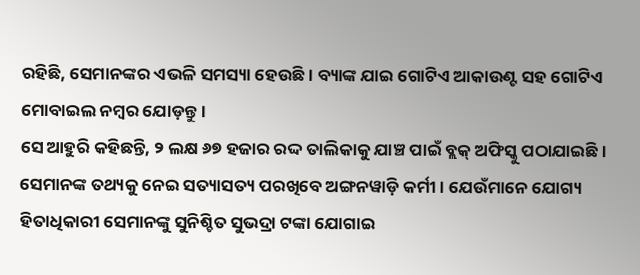ରହିଛି, ସେମାନଙ୍କର ଏଭଳି ସମସ୍ୟା ହେଉଛି। ବ୍ୟାଙ୍କ ଯାଇ ଗୋଟିଏ ଆକାଉଣ୍ଟ ସହ ଗୋଟିଏ ମୋବାଇଲ ନମ୍ବର ଯୋଡ଼ନ୍ତୁ।
ସେ ଆହୁରି କହିଛନ୍ତି, ୨ ଲକ୍ଷ ୬୭ ହଜାର ରଦ୍ଦ ତାଲିକାକୁ ଯାଞ୍ଚ ପାଇଁ ବ୍ଲକ୍ ଅଫିସ୍କୁ ପଠାଯାଇଛି । ସେମାନଙ୍କ ତଥ୍ୟକୁ ନେଇ ସତ୍ୟାସତ୍ୟ ପରଖିବେ ଅଙ୍ଗନୱାଡ଼ି କର୍ମୀ । ଯେଉଁମାନେ ଯୋଗ୍ୟ ହିତାଧିକାରୀ ସେମାନଙ୍କୁ ସୁନିଶ୍ଚିତ ସୁଭଦ୍ରା ଟଙ୍କା ଯୋଗାଇ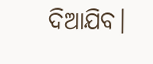ଦିଆଯିବ।